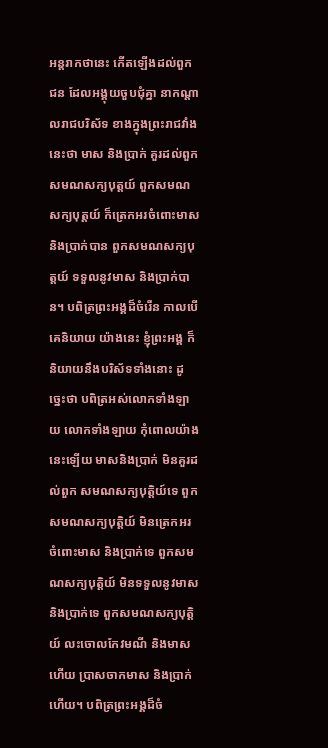អន្តរាកថានេះ កើតឡើងដល់ពួកជន ដែលអង្គុយចួបជុំគ្នា នាកណ្តាលរាជបរិស័ទ ខាងក្នុងព្រះរាជវាំងនេះថា មាស និងប្រាក់ គួរដល់ពួកសមណសក្យបុត្តយ៍ ពួកសមណសក្យបុត្តយ៍ ក៏ត្រេកអរចំពោះមាស និងប្រាក់បាន ពួកសមណសក្យបុត្តយ៍ ទទួលនូវមាស និងប្រាក់បាន។ បពិត្រព្រះអង្គដ៏ចំរើន កាលបើគេនិយាយ យ៉ាងនេះ ខ្ញុំព្រះអង្គ ក៏និយាយនឹងបរិស័ទទាំងនោះ ដូច្នេះថា បពិត្រអស់លោកទាំងឡាយ លោកទាំងឡាយ កុំពោលយ៉ាងនេះឡើយ មាសនិងប្រាក់ មិនគួរដល់ពួក សមណសក្យបុត្តិយ៍ទេ ពួកសមណសក្យបុត្តិយ៍ មិនត្រេកអរ ចំពោះមាស និងប្រាក់ទេ ពួកសមណសក្យបុត្តិយ៍ មិនទទួលនូវមាស និងប្រាក់ទេ ពួកសមណសក្យបុត្តិយ៍ លះចោលកែវមណី និងមាសហើយ ប្រាសចាកមាស និងប្រាក់ហើយ។ បពិត្រព្រះអង្គដ៏ចំ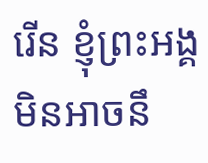រើន ខ្ញុំព្រះអង្គ មិនអាចនឹ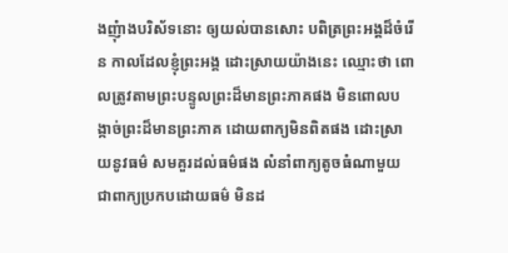ងញុំាងបរិស័ទនោះ ឲ្យយល់បានសោះ បពិត្រព្រះអង្គដ៏ចំរើន កាលដែលខ្ញុំព្រះអង្គ ដោះស្រាយយ៉ាងនេះ ឈ្មោះថា ពោលត្រូវតាមព្រះបន្ទូលព្រះដ៏មានព្រះភាគផង មិនពោលបង្កាច់ព្រះដ៏មានព្រះភាគ ដោយពាក្យមិនពិតផង ដោះស្រាយនូវធម៌ សមគួរដល់ធម៌ផង លំនាំពាក្យតូចធំណាមួយ ជាពាក្យប្រកបដោយធម៌ មិនដ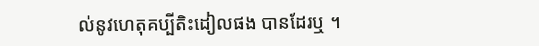ល់នូវហេតុគប្បីតិះដៀលផង បានដែរឬ ។